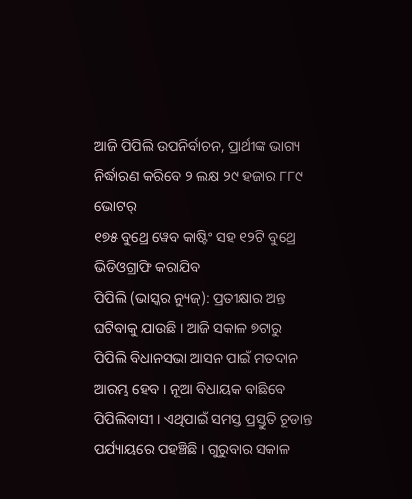ଆଜି ପିପିଲି ଉପନିର୍ବାଚନ, ପ୍ରାର୍ଥୀଙ୍କ ଭାଗ୍ୟ ନିର୍ଦ୍ଧାରଣ କରିବେ ୨ ଲକ୍ଷ ୨୯ ହଜାର ୮୮୯ ଭୋଟର୍
୧୭୫ ବୁଥ୍ରେ ୱେବ କାଷ୍ଟିଂ ସହ ୧୨ଟି ବୁଥ୍ରେ ଭିଡିଓଗ୍ରାଫି କରାଯିବ
ପିପିଲି (ଭାସ୍କର ନ୍ୟୁଜ୍): ପ୍ରତୀକ୍ଷାର ଅନ୍ତ ଘଟିବାକୁ ଯାଉଛି । ଆଜି ସକାଳ ୭ଟାରୁ ପିପିଲି ବିଧାନସଭା ଆସନ ପାଇଁ ମତଦାନ ଆରମ୍ଭ ହେବ । ନୂଆ ବିଧାୟକ ବାଛିବେ ପିପିଲିବାସୀ । ଏଥିପାଇଁ ସମସ୍ତ ପ୍ରସ୍ତୁତି ଚୂଡାନ୍ତ ପର୍ଯ୍ୟାୟରେ ପହଞ୍ଚିଛି । ଗୁରୁବାର ସକାଳ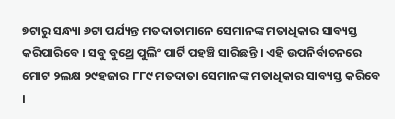୭ଟାରୁ ସନ୍ଧ୍ୟା ୬ଟା ପର୍ଯ୍ୟନ୍ତ ମତଦାତାମାନେ ସେମାନଙ୍କ ମତାଧିକାର ସାବ୍ୟସ୍ତ କରିପାରିବେ । ସବୁ ବୁଥ୍ରେ ପୁଲିଂ ପାର୍ଟି ପହଞ୍ଚି ସାରିଛନ୍ତି । ଏହି ଉପନିର୍ବାଚନରେ ମୋଟ ୨ଲକ୍ଷ ୨୯ହଜାର ୮୮୯ ମତଦାତା ସେମାନଙ୍କ ମତାଧିକାର ସାବ୍ୟସ୍ତ କରିବେ ।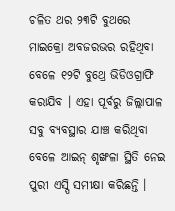ଚଳିତ ଥର ୨୩ଟି ବୁଥରେ ମାଇକ୍ରୋ ଅବଜରଭର ରହିଥିବା ବେଳେ ୧୨ଟି ବୁଥ୍ରେ ଭିଡିଓଗ୍ରାଫି କରାଯିବ । ଏହା ପୂର୍ବରୁ ଜିଲ୍ଲାପାଳ ସବୁ ବ୍ୟବସ୍ଥାର ଯାଞ୍ଚ କରିଥିବା ବେଳେ ଆଇନ୍ ଶୃଙ୍ଖଳା ସ୍ଥିତି ନେଇ ପୁରୀ ଏସ୍ପି ସମୀକ୍ଷା କରିଛନ୍ତି ।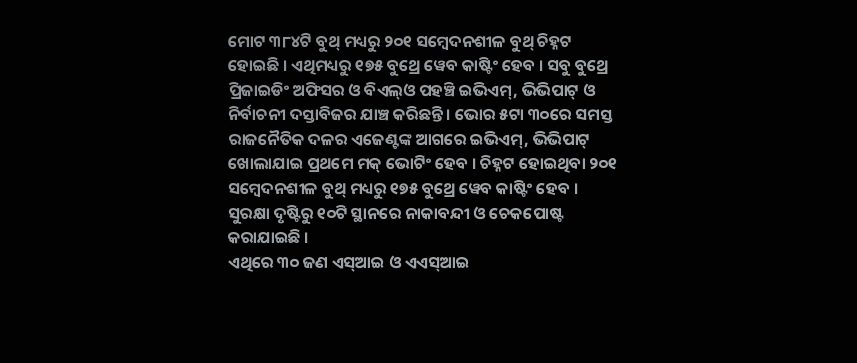ମୋଟ ୩୮୪ଟି ବୁଥ୍ ମଧ୍ୟରୁ ୨୦୧ ସମ୍ବେଦନଶୀଳ ବୁଥ୍ ଚିହ୍ନଟ ହୋଇଛି । ଏଥିମଧ୍ୟରୁ ୧୭୫ ବୁଥ୍ରେ ୱେବ କାଷ୍ଟିଂ ହେବ । ସବୁ ବୁଥ୍ରେ ପ୍ରିଜାଇଡିଂ ଅଫିସର ଓ ବିଏଲ୍ଓ ପହଞ୍ଚି ଇଭିଏମ୍, ଭିଭିପାଟ୍ ଓ ନିର୍ବାଚନୀ ଦସ୍ତାବିଜର ଯାଞ୍ଚ କରିଛନ୍ତି । ଭୋର ୫ଟା ୩୦ରେ ସମସ୍ତ ରାଜନୈତିକ ଦଳର ଏଜେଣ୍ଟଙ୍କ ଆଗରେ ଇଭିଏମ୍, ଭିଭିପାଟ୍ ଖୋଲାଯାଇ ପ୍ରଥମେ ମକ୍ ଭୋଟିଂ ହେବ । ଚିହ୍ନଟ ହୋଇଥିବା ୨୦୧ ସମ୍ବେଦନଶୀଳ ବୁଥ୍ ମଧ୍ୟରୁ ୧୭୫ ବୁଥ୍ରେ ୱେବ କାଷ୍ଟିଂ ହେବ । ସୁରକ୍ଷା ଦୃଷ୍ଟିରୁ ୧୦ଟି ସ୍ଥାନରେ ନାକାବନ୍ଦୀ ଓ ଚେକପୋଷ୍ଟ କରାଯାଇଛି ।
ଏଥିରେ ୩୦ ଜଣ ଏସ୍ଆଇ ଓ ଏଏସ୍ଆଇ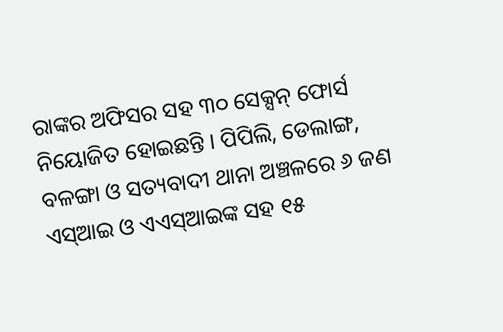ରାଙ୍କର ଅଫିସର ସହ ୩୦ ସେକ୍ସନ୍ ଫୋର୍ସ ନିୟୋଜିତ ହୋଇଛନ୍ତି । ପିପିଲି, ଡେଲାଙ୍ଗ, ବଳଙ୍ଗା ଓ ସତ୍ୟବାଦୀ ଥାନା ଅଞ୍ଚଳରେ ୬ ଜଣ ଏସ୍ଆଇ ଓ ଏଏସ୍ଆଇଙ୍କ ସହ ୧୫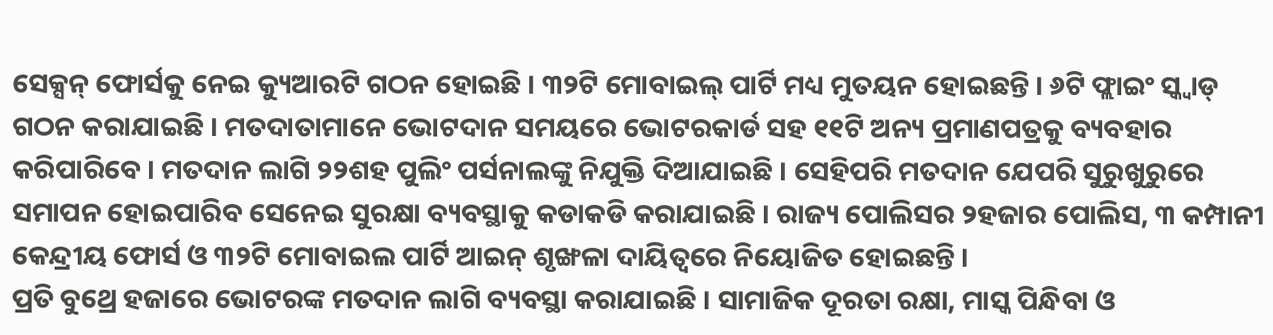ସେକ୍ସନ୍ ଫୋର୍ସକୁ ନେଇ କ୍ୟୁଆରଟି ଗଠନ ହୋଇଛି । ୩୨ଟି ମୋବାଇଲ୍ ପାର୍ଟି ମଧ୍ୟ ମୁତୟନ ହୋଇଛନ୍ତି । ୬ଟି ଫ୍ଲାଇଂ ସ୍କ୍ୱାଡ୍ ଗଠନ କରାଯାଇଛି । ମତଦାତାମାନେ ଭୋଟଦାନ ସମୟରେ ଭୋଟରକାର୍ଡ ସହ ୧୧ଟି ଅନ୍ୟ ପ୍ରମାଣପତ୍ରକୁ ବ୍ୟବହାର କରିପାରିବେ । ମତଦାନ ଲାଗି ୨୨ଶହ ପୁଲିଂ ପର୍ସନାଲଙ୍କୁ ନିଯୁକ୍ତି ଦିଆଯାଇଛି । ସେହିପରି ମତଦାନ ଯେପରି ସୁରୁଖୁରୁରେ ସମାପନ ହୋଇପାରିବ ସେନେଇ ସୁରକ୍ଷା ବ୍ୟବସ୍ଥାକୁ କଡାକଡି କରାଯାଇଛି । ରାଜ୍ୟ ପୋଲିସର ୨ହଜାର ପୋଲିସ, ୩ କମ୍ପାନୀ କେନ୍ଦ୍ରୀୟ ଫୋର୍ସ ଓ ୩୨ଟି ମୋବାଇଲ ପାର୍ଟି ଆଇନ୍ ଶୃଙ୍ଖଳା ଦାୟିତ୍ୱରେ ନିୟୋଜିତ ହୋଇଛନ୍ତି ।
ପ୍ରତି ବୁଥ୍ରେ ହଜାରେ ଭୋଟରଙ୍କ ମତଦାନ ଲାଗି ବ୍ୟବସ୍ଥା କରାଯାଇଛି । ସାମାଜିକ ଦୂରତା ରକ୍ଷା, ମାସ୍କ ପିନ୍ଧିବା ଓ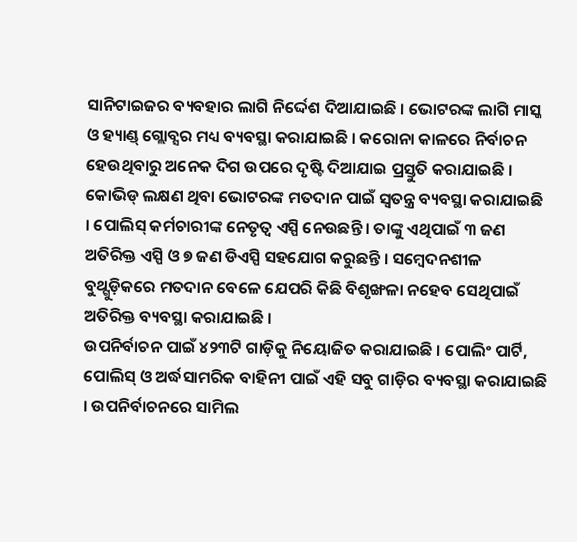ସାନିଟାଇଜର ବ୍ୟବହାର ଲାଗି ନିର୍ଦ୍ଦେଶ ଦିଆଯାଇଛି । ଭୋଟରଙ୍କ ଲାଗି ମାସ୍କ ଓ ହ୍ୟାଣ୍ଡ୍ ଗ୍ଲୋବ୍ସର ମଧ୍ୟ ବ୍ୟବସ୍ଥା କରାଯାଇଛି । କରୋନା କାଳରେ ନିର୍ବାଚନ ହେଉଥିବାରୁ ଅନେକ ଦିଗ ଉପରେ ଦୃଷ୍ଟି ଦିଆଯାଇ ପ୍ରସ୍ତୁତି କରାଯାଇଛି । କୋଭିଡ୍ ଲକ୍ଷଣ ଥିବା ଭୋଟରଙ୍କ ମତଦାନ ପାଇଁ ସ୍ୱତନ୍ତ୍ର ବ୍ୟବସ୍ଥା କରାଯାଇଛି । ପୋଲିସ୍ କର୍ମଚାରୀଙ୍କ ନେତୃତ୍ୱ ଏସ୍ପି ନେଉଛନ୍ତି । ତାଙ୍କୁ ଏଥିପାଇଁ ୩ ଜଣ ଅତିରିକ୍ତ ଏସ୍ପି ଓ ୭ ଜଣ ଡିଏସ୍ପି ସହଯୋଗ କରୁଛନ୍ତି । ସମ୍ବେଦନଶୀଳ ବୁଥ୍ଗୁଡ଼ିକରେ ମତଦାନ ବେଳେ ଯେପରି କିଛି ବିଶୃଙ୍ଖଳା ନହେବ ସେଥିପାଇଁ ଅତିରିକ୍ତ ବ୍ୟବସ୍ଥା କରାଯାଇଛି ।
ଉପନିର୍ବାଚନ ପାଇଁ ୪୨୩ଟି ଗାଡ଼ିକୁ ନିୟୋଜିତ କରାଯାଇଛି । ପୋଲିଂ ପାର୍ଟି, ପୋଲିସ୍ ଓ ଅର୍ଦ୍ଧସାମରିକ ବାହିନୀ ପାଇଁ ଏହି ସବୁ ଗାଡ଼ିର ବ୍ୟବସ୍ଥା କରାଯାଇଛି । ଉପନିର୍ବାଚନରେ ସାମିଲ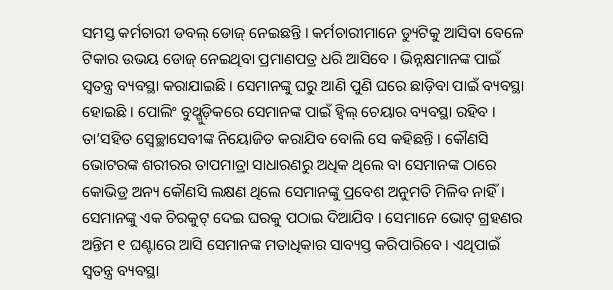ସମସ୍ତ କର୍ମଚାରୀ ଡବଲ୍ ଡୋଜ୍ ନେଇଛନ୍ତି । କର୍ମଚାରୀମାନେ ଡ୍ୟୁଟିକୁ ଆସିବା ବେଳେ ଟିକାର ଉଭୟ ଡୋଜ୍ ନେଇଥିବା ପ୍ରମାଣପତ୍ର ଧରି ଆସିବେ । ଭିନ୍ନକ୍ଷମାନଙ୍କ ପାଇଁ ସ୍ୱତନ୍ତ୍ର ବ୍ୟବସ୍ଥା କରାଯାଇଛି । ସେମାନଙ୍କୁ ଘରୁ ଆଣି ପୁଣି ଘରେ ଛାଡ଼ିବା ପାଇଁ ବ୍ୟବସ୍ଥା ହୋଇଛି । ପୋଲିଂ ବୁଥ୍ଗୁଡ଼ିକରେ ସେମାନଙ୍କ ପାଇଁ ହ୍ୱିଲ୍ ଚେୟାର ବ୍ୟବସ୍ଥା ରହିବ । ତା’ସହିତ ସ୍ୱେଚ୍ଛାସେବୀଙ୍କ ନିୟୋଜିତ କରାଯିବ ବୋଲି ସେ କହିଛନ୍ତି । କୌଣସି ଭୋଟରଙ୍କ ଶରୀରର ତାପମାତ୍ରା ସାଧାରଣରୁ ଅଧିକ ଥିଲେ ବା ସେମାନଙ୍କ ଠାରେ କୋଭିଡ୍ର ଅନ୍ୟ କୌଣସି ଲକ୍ଷଣ ଥିଲେ ସେମାନଙ୍କୁ ପ୍ରବେଶ ଅନୁମତି ମିଳିବ ନାହିଁ । ସେମାନଙ୍କୁ ଏକ ଚିରକୁଟ୍ ଦେଇ ଘରକୁ ପଠାଇ ଦିଆଯିବ । ସେମାନେ ଭୋଟ୍ ଗ୍ରହଣର ଅନ୍ତିମ ୧ ଘଣ୍ଟାରେ ଆସି ସେମାନଙ୍କ ମତାଧିକାର ସାବ୍ୟସ୍ତ କରିପାରିବେ । ଏଥିପାଇଁ ସ୍ୱତନ୍ତ୍ର ବ୍ୟବସ୍ଥା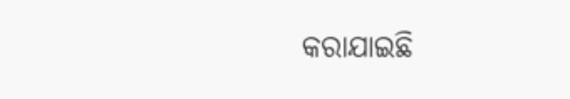କରାଯାଇଛି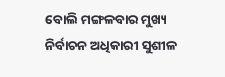ବୋଲି ମଙ୍ଗଳବାର ମୁଖ୍ୟ ନିର୍ବାଚନ ଅଧିକାରୀ ସୁଶୀଳ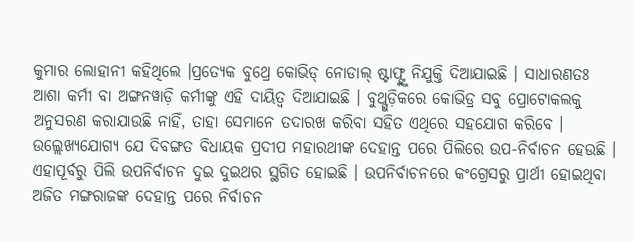କୁମାର ଲୋହାନୀ କହିଥିଲେ ।ପ୍ରତ୍ୟେକ ବୁଥ୍ରେ କୋଭିଡ୍ ନୋଡାଲ୍ ଷ୍ଟାଫ୍ଙ୍କୁ ନିଯୁକ୍ତି ଦିଆଯାଇଛି । ସାଧାରଣତଃ ଆଶା କର୍ମୀ ବା ଅଙ୍ଗନୱାଡ଼ି କର୍ମୀଙ୍କୁ ଏହି ଦାୟିତ୍ୱ ଦିଆଯାଇଛି । ବୁଥ୍ଗୁଡ଼ିକରେ କୋଭିଡ୍ର ସବୁ ପ୍ରୋଟୋକଲକୁ ଅନୁସରଣ କରାଯାଉଛି ନାହିଁ, ତାହା ସେମାନେ ତଦାରଖ କରିବା ସହିତ ଏଥିରେ ସହଯୋଗ କରିବେ ।
ଉଲ୍ଲେଖ୍ୟଯୋଗ୍ୟ ଯେ ଦିବଙ୍ଗତ ବିଧାୟକ ପ୍ରଦୀପ ମହାରଥୀଙ୍କ ଦେହାନ୍ତ ପରେ ପିଲିରେ ଉପ-ନିର୍ବାଚନ ହେଉଛି । ଏହାପୂର୍ବରୁ ପିଲି ଉପନିର୍ବାଚନ ଦୁଇ ଦୁଇଥର ସ୍ଥଗିତ ହୋଇଛି । ଉପନିର୍ବାଚନରେ କଂଗ୍ରେସରୁ ପ୍ରାର୍ଥୀ ହୋଇଥିବା ଅଜିତ ମଙ୍ଗରାଜଙ୍କ ଦେହାନ୍ତ ପରେ ନିର୍ବାଚନ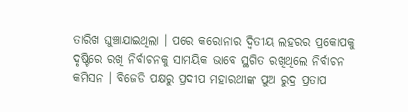ତାରିଖ ଘୁଞ୍ଚାଯାଇଥିଲା । ପରେ କରୋନାର ଦ୍ୱିତୀୟ ଲହରର ପ୍ରକୋପକୁ ଦୃଷ୍ଟିରେ ରଖି ନିର୍ବାଚନକୁ ସାମୟିକ ଭାବେ ସ୍ଥଗିତ ରଖିଥିଲେ ନିର୍ବାଚନ କମିସନ । ବିଜେଡି ପକ୍ଷରୁ ପ୍ରଦୀପ ମହାରଥୀଙ୍କ ପୁଅ ରୁଦ୍ର ପ୍ରତାପ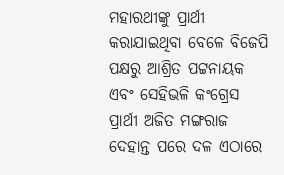ମହାରଥୀଙ୍କୁ ପ୍ରାର୍ଥୀ କରାଯାଇଥିବା ବେଳେ ବିଜେପି ପକ୍ଷରୁ ଆଶ୍ରିତ ପଟ୍ଟନାୟକ ଏବଂ ସେହିଭଳି କଂଗ୍ରେସ ପ୍ରାର୍ଥୀ ଅଜିତ ମଙ୍ଗରାଜ ଦେହାନ୍ତ ପରେ ଦଳ ଏଠାରେ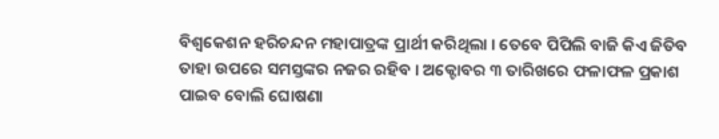ବିଶ୍ୱକେଶନ ହରିଚନ୍ଦନ ମହାପାତ୍ରଙ୍କ ପ୍ରାର୍ଥୀ କରିଥିଲା । ତେବେ ପିପିଲି ବାଜି କିଏ ଜିତିବ ତାହା ଉପରେ ସମସ୍ତଙ୍କର ନଜର ରହିବ । ଅକ୍ଟୋବର ୩ ତାରିଖରେ ଫଳାଫଳ ପ୍ରକାଶ ପାଇବ ବୋଲି ଘୋଷଣା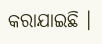କରାଯାଇଛି ।